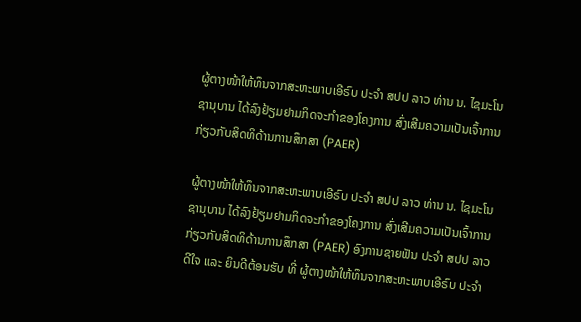ຜູ້ຕາງໜ້າໃຫ້ທຶນຈາກສະຫະພາບເອີຣົບ ປະຈໍາ ສປປ ລາວ ທ່ານ ນ. ໄຊມະໂນ ຊານຸບານ ໄດ້ລົງຢ້ຽມຢາມກິດຈະກໍາຂອງໂຄງການ ສົ່ງເສີມຄວາມເປັນເຈົ້າການກ່ຽວກັບສິດທິດ້ານການສຶກສາ (PAER)

ຜູ້ຕາງໜ້າໃຫ້ທຶນຈາກສະຫະພາບເອີຣົບ ປະຈໍາ ສປປ ລາວ ທ່ານ ນ. ໄຊມະໂນ ຊານຸບານ ໄດ້ລົງຢ້ຽມຢາມກິດຈະກໍາຂອງໂຄງການ ສົ່ງເສີມຄວາມເປັນເຈົ້າການກ່ຽວກັບສິດທິດ້ານການສຶກສາ (PAER) ອົງການຊາຍຟັນ ປະຈໍາ ສປປ ລາວ ດີໃຈ ແລະ ຍິນດີຕ້ອນຮັບ ທີ່ ຜູ້ຕາງໜ້າໃຫ້ທຶນຈາກສະຫະພາບເອີຣົບ ປະຈໍາ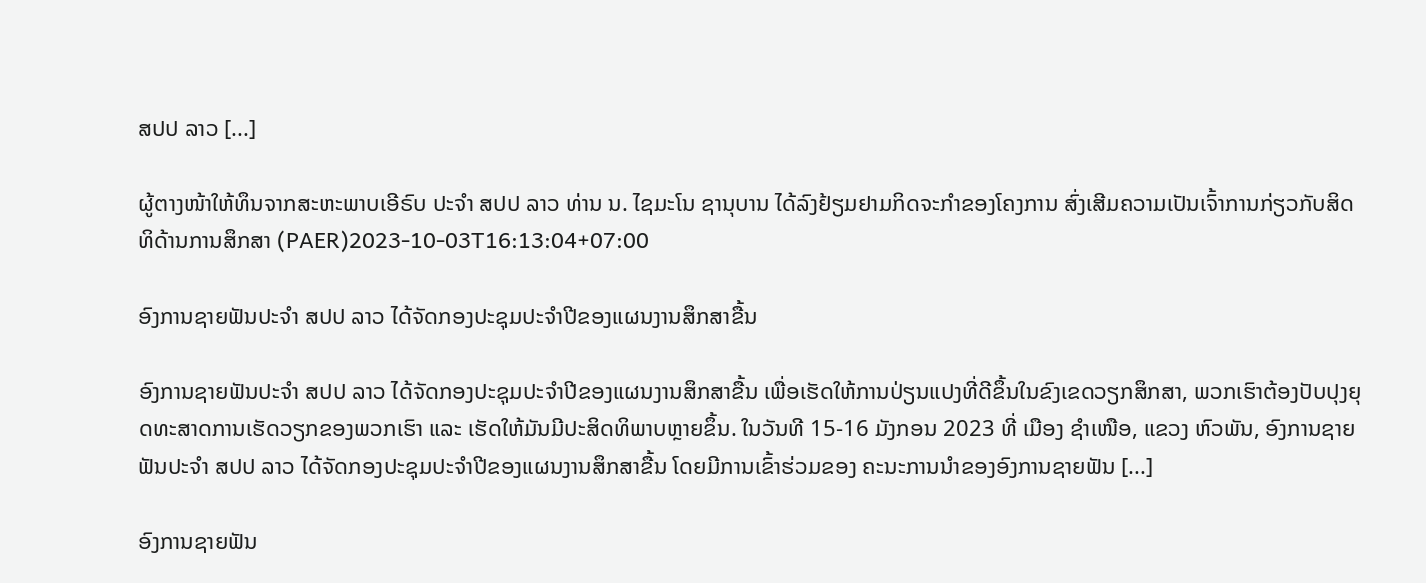ສປປ ລາວ [...]

ຜູ້ຕາງໜ້າໃຫ້ທຶນຈາກສະຫະພາບເອີຣົບ ປະຈໍາ ສປປ ລາວ ທ່ານ ນ. ໄຊມະໂນ ຊານຸບານ ໄດ້ລົງຢ້ຽມຢາມກິດຈະກໍາຂອງໂຄງການ ສົ່ງເສີມຄວາມເປັນເຈົ້າການກ່ຽວກັບສິດທິດ້ານການສຶກສາ (PAER)2023-10-03T16:13:04+07:00

ອົງການຊາຍຟັນປະຈຳ ສປປ ລາວ ໄດ້ຈັດກອງປະຊຸມປະຈຳປີຂອງແຜນງານສຶກສາຂື້ນ

ອົງການຊາຍຟັນປະຈຳ ສປປ ລາວ ໄດ້ຈັດກອງປະຊຸມປະຈຳປີຂອງແຜນງານສຶກສາຂື້ນ ເພື່ອເຮັດໃຫ້ການປ່ຽນແປງທີ່ດີຂຶ້ນໃນຂົງເຂດວຽກສຶກສາ, ພວກເຮົາຕ້ອງປັບປຸງຍຸດທະສາດການເຮັດວຽກຂອງພວກເຮົາ ແລະ ເຮັດໃຫ້ມັນມີປະສິດທິພາບຫຼາຍຂຶ້ນ. ໃນວັນທີ 15-16 ມັງກອນ 2023 ທີ່ ເມືອງ ຊຳເໜືອ, ແຂວງ ຫົວພັນ, ອົງການຊາຍຟັນປະຈຳ ສປປ ລາວ ໄດ້ຈັດກອງປະຊຸມປະຈຳປີຂອງແຜນງານສຶກສາຂື້ນ ໂດຍມີການເຂົ້າຮ່ວມຂອງ ຄະນະການນຳຂອງອົງການຊາຍຟັນ [...]

ອົງການຊາຍຟັນ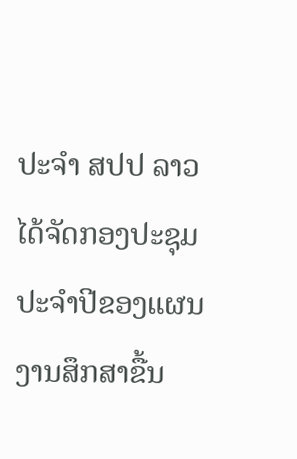ປະຈຳ ສປປ ລາວ ໄດ້ຈັດກອງປະຊຸມປະຈຳປີຂອງແຜນງານສຶກສາຂື້ນ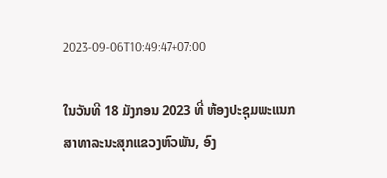2023-09-06T10:49:47+07:00

ໃນວັນທີ 18 ມັງກອນ 2023 ທີ່ ຫ້ອງປະຊຸມພະແນກສາທາລະນະສຸກແຂວງຫົວພັນ, ອົງ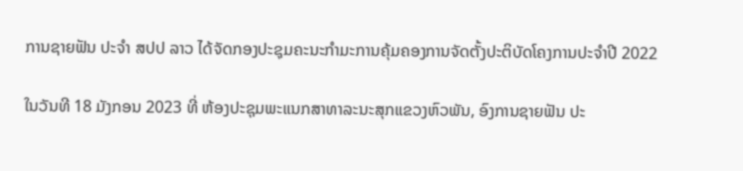ການຊາຍຟັນ ປະຈຳ ສປປ ລາວ ໄດ້ຈັດກອງປະຊຸມຄະນະກຳມະການຄຸ້ມຄອງການຈັດຕັ້ງປະຕິບັດໂຄງການປະຈຳປີ 2022

ໃນວັນທີ 18 ມັງກອນ 2023 ທີ່ ຫ້ອງປະຊຸມພະແນກສາທາລະນະສຸກແຂວງຫົວພັນ, ອົງການຊາຍຟັນ ປະ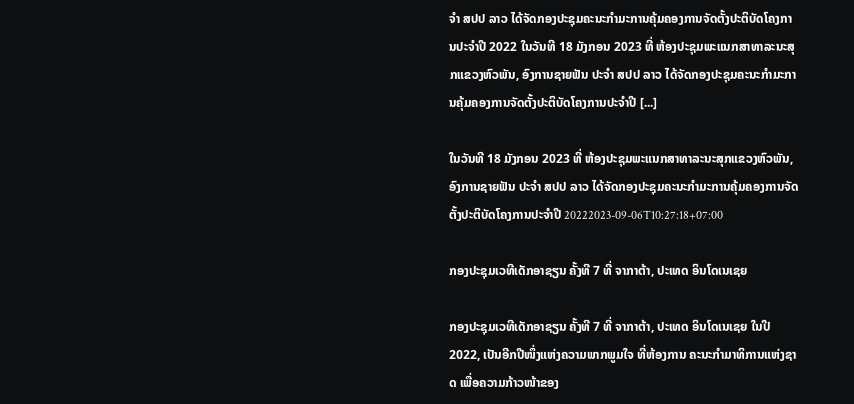ຈຳ ສປປ ລາວ ໄດ້ຈັດກອງປະຊຸມຄະນະກຳມະການຄຸ້ມຄອງການຈັດຕັ້ງປະຕິບັດໂຄງການປະຈຳປີ 2022 ໃນວັນທີ 18 ມັງກອນ 2023 ທີ່ ຫ້ອງປະຊຸມພະແນກສາທາລະນະສຸກແຂວງຫົວພັນ, ອົງການຊາຍຟັນ ປະຈຳ ສປປ ລາວ ໄດ້ຈັດກອງປະຊຸມຄະນະກຳມະການຄຸ້ມຄອງການຈັດຕັ້ງປະຕິບັດໂຄງການປະຈຳປີ [...]

ໃນວັນທີ 18 ມັງກອນ 2023 ທີ່ ຫ້ອງປະຊຸມພະແນກສາທາລະນະສຸກແຂວງຫົວພັນ, ອົງການຊາຍຟັນ ປະຈຳ ສປປ ລາວ ໄດ້ຈັດກອງປະຊຸມຄະນະກຳມະການຄຸ້ມຄອງການຈັດຕັ້ງປະຕິບັດໂຄງການປະຈຳປີ 20222023-09-06T10:27:18+07:00

ກອງປະຊຸມເວທີເດັກອາຊຽນ ຄັ້ງທີ 7 ທີ່ ຈາກາຕ້າ, ປະເທດ ອິນໂດເນເຊຍ

ກອງປະຊຸມເວທີເດັກອາຊຽນ ຄັ້ງທີ 7 ທີ່ ຈາກາຕ້າ, ປະເທດ ອິນໂດເນເຊຍ ໃນປີ 2022, ເປັນອີກປີໜຶ່ງແຫ່ງຄວາມພາກພູມໃຈ ທີ່ຫ້ອງການ ຄະນະກໍາມາທິການແຫ່ງຊາດ ເພື່ອຄວາມກ້າວໜ້າຂອງ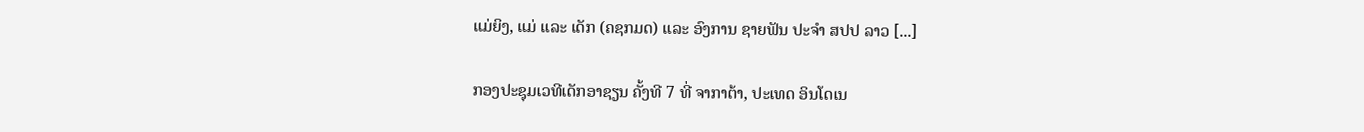ແມ່ຍິງ, ແມ່ ແລະ ເດັກ (ຄຊກມດ) ແລະ ອົງການ ຊາຍຟັນ ປະຈໍາ ສປປ ລາວ [...]

ກອງປະຊຸມເວທີເດັກອາຊຽນ ຄັ້ງທີ 7 ທີ່ ຈາກາຕ້າ, ປະເທດ ອິນໂດເນ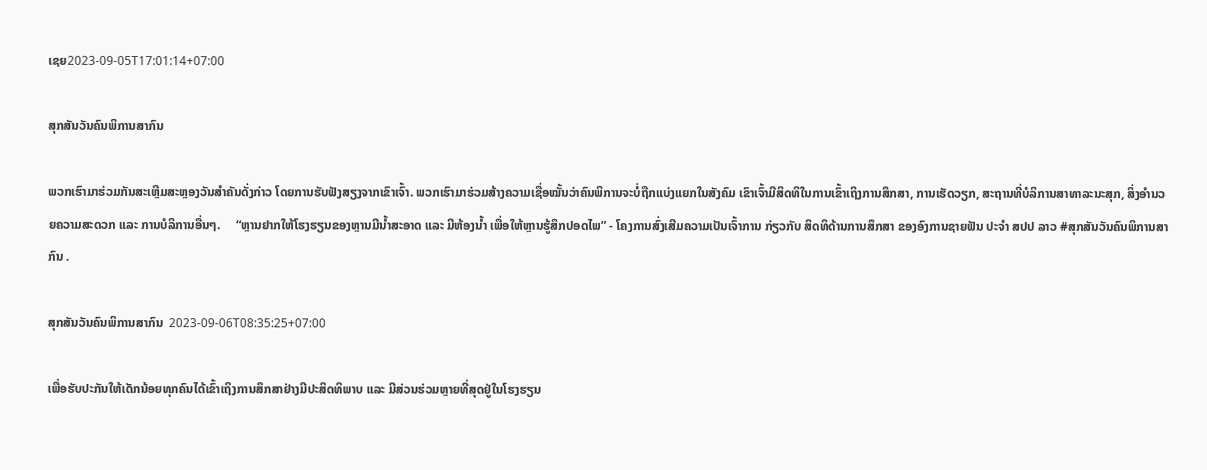ເຊຍ2023-09-05T17:01:14+07:00

ສຸກສັນວັນຄົນພິການສາກົນ

ພວກເຮົາມາຮ່ວມກັນສະເຫຼີມສະຫຼອງວັນສຳຄັນດັ່ງກ່າວ ໂດຍການຮັບຟັງສຽງຈາກເຂົາເຈົ້າ. ພວກເຮົາມາຮ່ວມສ້າງຄວາມເຊື່ອໝັ້ນວ່າຄົນພິການຈະບໍ່ຖືກແບ່ງແຍກໃນສັງຄົມ ເຂົາເຈົ້າມີສິດທິໃນການເຂົ້າເຖິງການສຶກສາ, ການເຮັດວຽກ, ສະຖານທີ່ບໍລິການສາທາລະນະສຸກ, ສິ່ງອຳນວຍຄວາມສະດວກ ແລະ ການບໍລິການອື່ນໆ.     “ຫຼານຢາກໃຫ້ໂຮງຮຽນຂອງຫຼານມີນ້ຳສະອາດ ແລະ ມີຫ້ອງນ້ຳ ເພື່ອໃຫ້ຫຼານຮູ້ສຶກປອດໄພ” - ໂຄງການສົ່ງເສີມຄວາມເປັນເຈົ້າການ ກ່ຽວກັບ ສິດທິດ້ານການສຶກສາ ຂອງອົງການຊາຍຟັນ ປະຈໍາ ສປປ ລາວ #ສຸກສັນວັນຄົນພິການສາກົນ .

ສຸກສັນວັນຄົນພິການສາກົນ  2023-09-06T08:35:25+07:00

ເພື່ອຮັບປະກັນໃຫ້ເດັກນ້ອຍທຸກຄົນໄດ້ເຂົ້າເຖິງການສຶກສາຢ່າງມີປະສິດທິພາບ ແລະ ມີສ່ວນຮ່ວມຫຼາຍທີ່ສຸດຢູ່ໃນໂຮງຮຽນ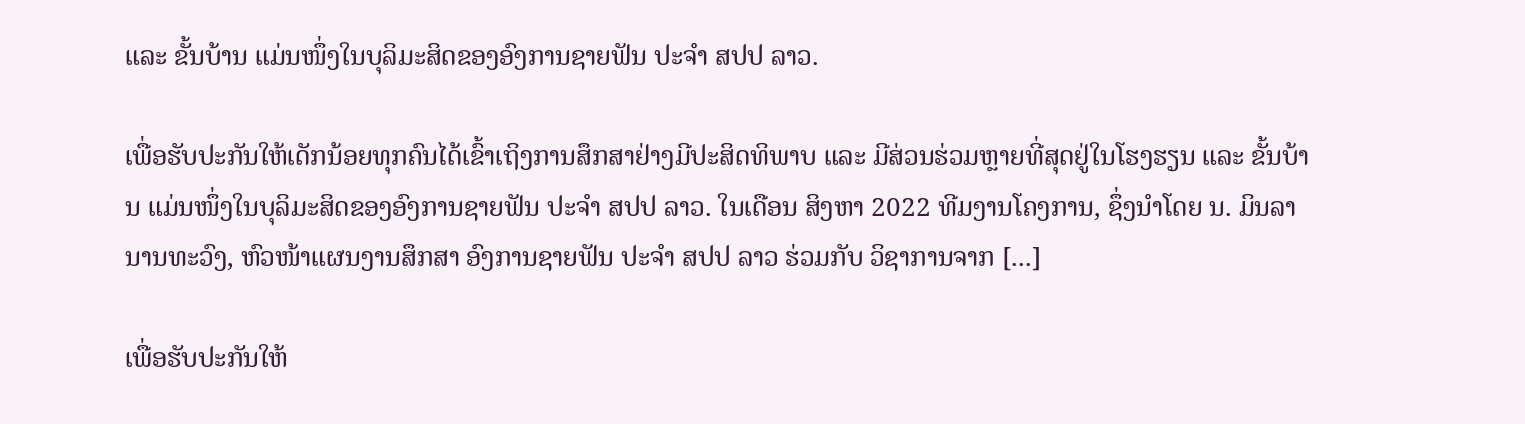ແລະ ຂັ້ນບ້ານ ແມ່ນໜຶ່ງໃນບຸລິມະສິດຂອງອົງການຊາຍຟັນ ປະຈຳ ສປປ ລາວ.

ເພື່ອຮັບປະກັນໃຫ້ເດັກນ້ອຍທຸກຄົນໄດ້ເຂົ້າເຖິງການສຶກສາຢ່າງມີປະສິດທິພາບ ແລະ ມີສ່ວນຮ່ວມຫຼາຍທີ່ສຸດຢູ່ໃນໂຮງຮຽນ ແລະ ຂັ້ນບ້ານ ແມ່ນໜຶ່ງໃນບຸລິມະສິດຂອງອົງການຊາຍຟັນ ປະຈຳ ສປປ ລາວ. ໃນເດືອນ ສິງຫາ 2022 ທີມງານໂຄງການ, ຊຶ່ງນໍາໂດຍ ນ. ມິນລາ ນານທະວົງ, ຫົວໜ້າແຜນງານສຶກສາ ອົງການຊາຍຟັນ ປະຈໍາ ສປປ ລາວ ຮ່ວມກັບ ວິຊາການຈາກ [...]

ເພື່ອຮັບປະກັນໃຫ້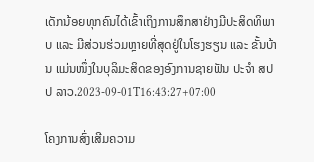ເດັກນ້ອຍທຸກຄົນໄດ້ເຂົ້າເຖິງການສຶກສາຢ່າງມີປະສິດທິພາບ ແລະ ມີສ່ວນຮ່ວມຫຼາຍທີ່ສຸດຢູ່ໃນໂຮງຮຽນ ແລະ ຂັ້ນບ້ານ ແມ່ນໜຶ່ງໃນບຸລິມະສິດຂອງອົງການຊາຍຟັນ ປະຈຳ ສປປ ລາວ.2023-09-01T16:43:27+07:00

ໂຄງການສົ່ງເສີມຄວາມ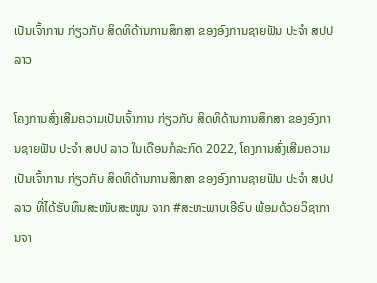ເປັນເຈົ້າການ ກ່ຽວກັບ ສິດທິດ້ານການສຶກສາ ຂອງອົງການຊາຍຟັນ ປະຈໍາ ສປປ ລາວ

ໂຄງການສົ່ງເສີມຄວາມເປັນເຈົ້າການ ກ່ຽວກັບ ສິດທິດ້ານການສຶກສາ ຂອງອົງການຊາຍຟັນ ປະຈໍາ ສປປ ລາວ ໃນເດືອນກໍລະກົດ 2022, ໂຄງການສົ່ງເສີມຄວາມເປັນເຈົ້າການ ກ່ຽວກັບ ສິດທິດ້ານການສຶກສາ ຂອງອົງການຊາຍຟັນ ປະຈໍາ ສປປ ລາວ ທີ່ໄດ້ຮັບທຶນສະໜັບສະໜູນ ຈາກ #ສະຫະພາບເອີຣົບ ພ້ອມດ້ວຍວິຊາການຈາ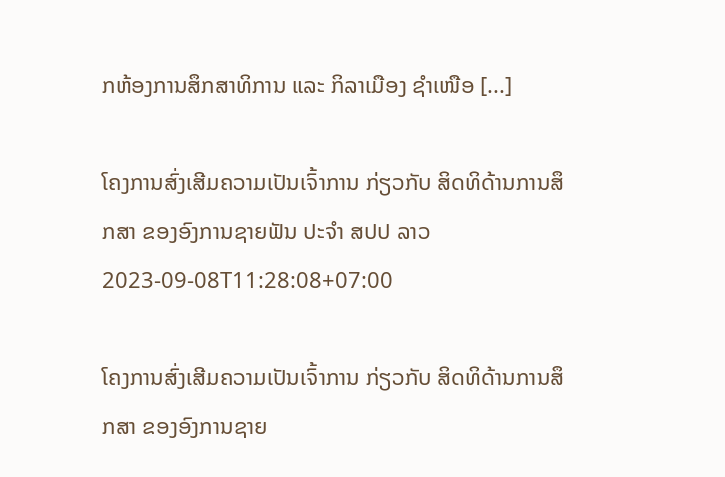ກຫ້ອງການສຶກສາທິການ ແລະ ກິລາເມືອງ ຊໍາເໜືອ [...]

ໂຄງການສົ່ງເສີມຄວາມເປັນເຈົ້າການ ກ່ຽວກັບ ສິດທິດ້ານການສຶກສາ ຂອງອົງການຊາຍຟັນ ປະຈໍາ ສປປ ລາວ2023-09-08T11:28:08+07:00

ໂຄງການສົ່ງເສີມຄວາມເປັນເຈົ້າການ ກ່ຽວກັບ ສິດທິດ້ານການສຶກສາ ຂອງອົງການຊາຍ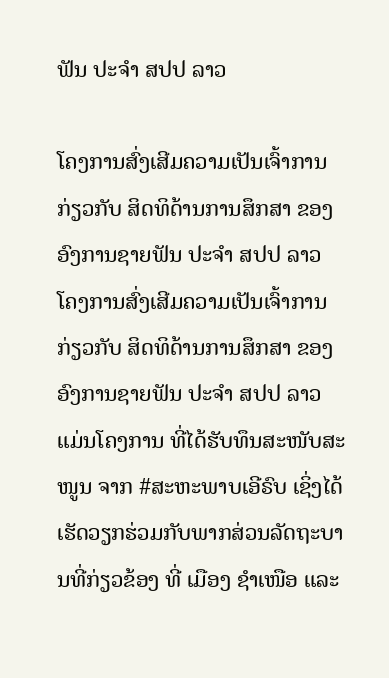ຟັນ ປະຈໍາ ສປປ ລາວ

ໂຄງການສົ່ງເສີມຄວາມເປັນເຈົ້າການ ກ່ຽວກັບ ສິດທິດ້ານການສຶກສາ ຂອງອົງການຊາຍຟັນ ປະຈໍາ ສປປ ລາວ ໂຄງການສົ່ງເສີມຄວາມເປັນເຈົ້າການ ກ່ຽວກັບ ສິດທິດ້ານການສຶກສາ ຂອງອົງການຊາຍຟັນ ປະຈໍາ ສປປ ລາວ ແມ່ນໂຄງການ ທີ່ໄດ້ຮັບທຶນສະໜັບສະໜູນ ຈາກ #ສະຫະພາບເອີຣົບ ເຊິ່ງໄດ້ເຮັດວຽກຮ່ວມກັບພາກສ່ວນລັດຖະບານທີ່ກ່ຽວຂ້ອງ ທີ່ ເມືອງ ຊໍາເໜືອ ແລະ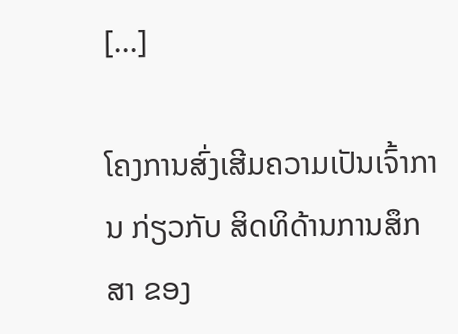[...]

ໂຄງການສົ່ງເສີມຄວາມເປັນເຈົ້າການ ກ່ຽວກັບ ສິດທິດ້ານການສຶກສາ ຂອງ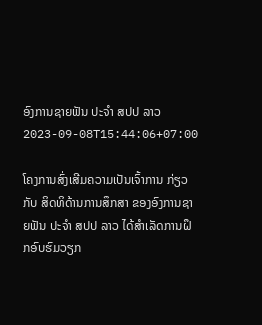ອົງການຊາຍຟັນ ປະຈໍາ ສປປ ລາວ2023-09-08T15:44:06+07:00

ໂຄງການສົ່ງເສີມຄວາມເປັນເຈົ້າການ ກ່ຽວກັບ ສິດທິດ້ານການສຶກສາ ຂອງອົງການຊາຍຟັນ ປະຈໍາ ສປປ ລາວ ໄດ້ສໍາເລັດການຝຶກອົບຮົມວຽກ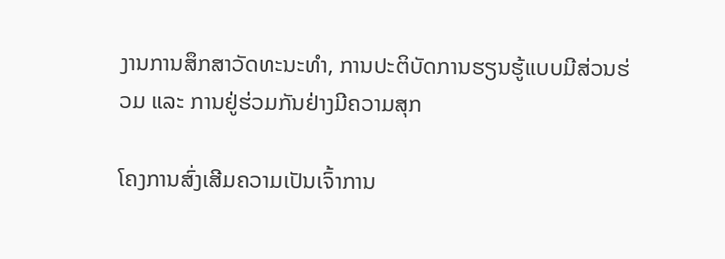ງານການສຶກສາວັດທະນະທໍາ, ການປະຕິບັດການຮຽນຮູ້ແບບມີສ່ວນຮ່ວມ ແລະ ການຢູ່ຮ່ວມກັນຢ່າງມີຄວາມສຸກ

ໂຄງການສົ່ງເສີມຄວາມເປັນເຈົ້າການ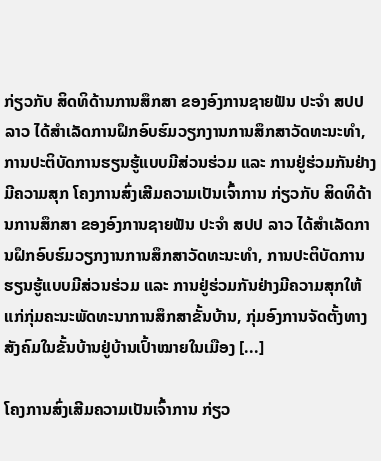ກ່ຽວກັບ ສິດທິດ້ານການສຶກສາ ຂອງອົງການຊາຍຟັນ ປະຈໍາ ສປປ ລາວ ໄດ້ສໍາເລັດການຝຶກອົບຮົມວຽກງານການສຶກສາວັດທະນະທໍາ, ການປະຕິບັດການຮຽນຮູ້ແບບມີສ່ວນຮ່ວມ ແລະ ການຢູ່ຮ່ວມກັນຢ່າງມີຄວາມສຸກ ໂຄງການສົ່ງເສີມຄວາມເປັນເຈົ້າການ ກ່ຽວກັບ ສິດທິດ້ານການສຶກສາ ຂອງອົງການຊາຍຟັນ ປະຈໍາ ສປປ ລາວ ໄດ້ສໍາເລັດການຝຶກອົບຮົມວຽກງານການສຶກສາວັດທະນະທໍາ, ການປະຕິບັດການຮຽນຮູ້ແບບມີສ່ວນຮ່ວມ ແລະ ການຢູ່ຮ່ວມກັນຢ່າງມີຄວາມສຸກໃຫ້ແກ່ກຸ່ມຄະນະພັດທະນາການສຶກສາຂັ້ນບ້ານ, ກຸ່ມອົງການຈັດຕັ້ງທາງສັງຄົມໃນຂັ້ນບ້ານຢູ່ບ້ານເປົ້າໝາຍໃນເມືອງ [...]

ໂຄງການສົ່ງເສີມຄວາມເປັນເຈົ້າການ ກ່ຽວ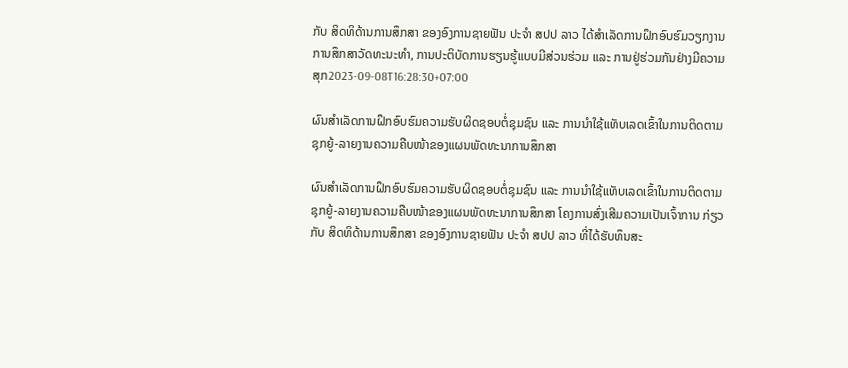ກັບ ສິດທິດ້ານການສຶກສາ ຂອງອົງການຊາຍຟັນ ປະຈໍາ ສປປ ລາວ ໄດ້ສໍາເລັດການຝຶກອົບຮົມວຽກງານການສຶກສາວັດທະນະທໍາ, ການປະຕິບັດການຮຽນຮູ້ແບບມີສ່ວນຮ່ວມ ແລະ ການຢູ່ຮ່ວມກັນຢ່າງມີຄວາມສຸກ2023-09-08T16:28:30+07:00

ຜົນສໍາເລັດການຝຶກອົບຮົມຄວາມຮັບຜິດຊອບຕໍ່ຊຸມຊົນ ແລະ ການນໍາໃຊ້ແທັບເລດເຂົ້າໃນການຕິດຕາມຊຸກຍູ້-ລາຍງານຄວາມຄືບໜ້າຂອງແຜນພັດທະນາການສຶກສາ

ຜົນສໍາເລັດການຝຶກອົບຮົມຄວາມຮັບຜິດຊອບຕໍ່ຊຸມຊົນ ແລະ ການນໍາໃຊ້ແທັບເລດເຂົ້າໃນການຕິດຕາມຊຸກຍູ້-ລາຍງານຄວາມຄືບໜ້າຂອງແຜນພັດທະນາການສຶກສາ ໂຄງການສົ່ງເສີມຄວາມເປັນເຈົ້າການ ກ່ຽວກັບ ສິດທິດ້ານການສຶກສາ ຂອງອົງການຊາຍຟັນ ປະຈໍາ ສປປ ລາວ ທີ່ໄດ້ຮັບທຶນສະ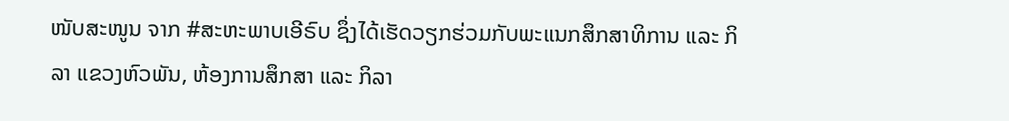ໜັບສະໜູນ ຈາກ #ສະຫະພາບເອີຣົບ ຊຶ່ງໄດ້ເຮັດວຽກຮ່ວມກັບພະແນກສຶກສາທິການ ແລະ ກິລາ ແຂວງຫົວພັນ, ຫ້ອງການສຶກສາ ແລະ ກິລາ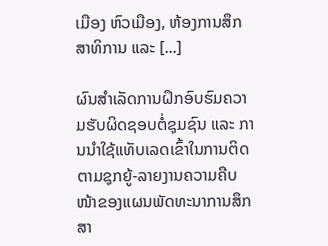ເມືອງ ຫົວເມືອງ, ຫ້ອງການສຶກສາທິການ ແລະ [...]

ຜົນສໍາເລັດການຝຶກອົບຮົມຄວາມຮັບຜິດຊອບຕໍ່ຊຸມຊົນ ແລະ ການນໍາໃຊ້ແທັບເລດເຂົ້າໃນການຕິດຕາມຊຸກຍູ້-ລາຍງານຄວາມຄືບໜ້າຂອງແຜນພັດທະນາການສຶກສາ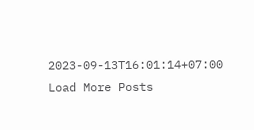2023-09-13T16:01:14+07:00
Load More Posts